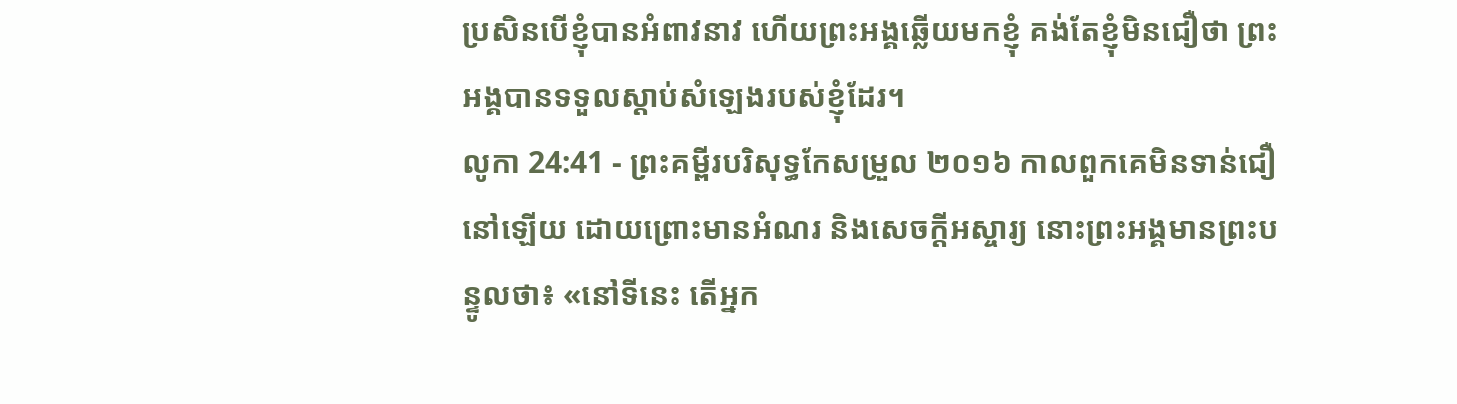ប្រសិនបើខ្ញុំបានអំពាវនាវ ហើយព្រះអង្គឆ្លើយមកខ្ញុំ គង់តែខ្ញុំមិនជឿថា ព្រះអង្គបានទទួលស្ដាប់សំឡេងរបស់ខ្ញុំដែរ។
លូកា 24:41 - ព្រះគម្ពីរបរិសុទ្ធកែសម្រួល ២០១៦ កាលពួកគេមិនទាន់ជឿនៅឡើយ ដោយព្រោះមានអំណរ និងសេចក្តីអស្ចារ្យ នោះព្រះអង្គមានព្រះបន្ទូលថា៖ «នៅទីនេះ តើអ្នក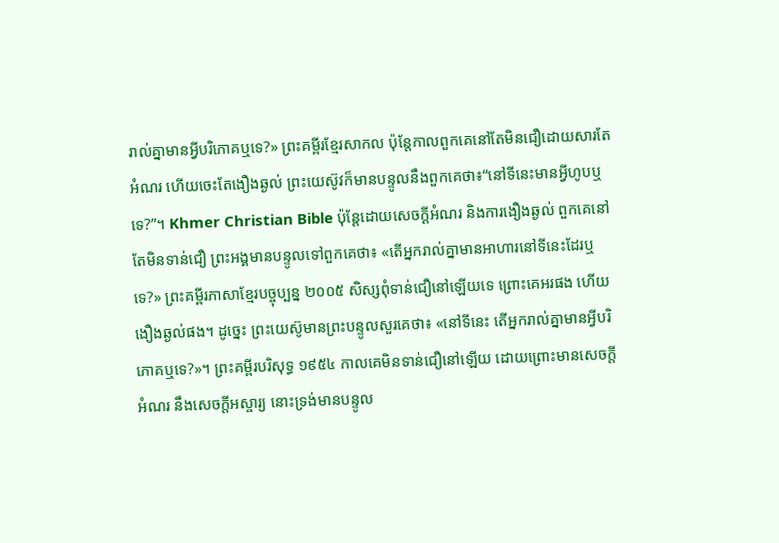រាល់គ្នាមានអ្វីបរិភោគឬទេ?» ព្រះគម្ពីរខ្មែរសាកល ប៉ុន្តែកាលពួកគេនៅតែមិនជឿដោយសារតែអំណរ ហើយចេះតែងឿងឆ្ងល់ ព្រះយេស៊ូវក៏មានបន្ទូលនឹងពួកគេថា៖“នៅទីនេះមានអ្វីហូបឬទេ?”។ Khmer Christian Bible ប៉ុន្ដែដោយសេចក្ដីអំណរ និងការងឿងឆ្ងល់ ពួកគេនៅតែមិនទាន់ជឿ ព្រះអង្គមានបន្ទូលទៅពួកគេថា៖ «តើអ្នករាល់គ្នាមានអាហារនៅទីនេះដែរឬទេ?» ព្រះគម្ពីរភាសាខ្មែរបច្ចុប្បន្ន ២០០៥ សិស្សពុំទាន់ជឿនៅឡើយទេ ព្រោះគេអរផង ហើយងឿងឆ្ងល់ផង។ ដូច្នេះ ព្រះយេស៊ូមានព្រះបន្ទូលសួរគេថា៖ «នៅទីនេះ តើអ្នករាល់គ្នាមានអ្វីបរិភោគឬទេ?»។ ព្រះគម្ពីរបរិសុទ្ធ ១៩៥៤ កាលគេមិនទាន់ជឿនៅឡើយ ដោយព្រោះមានសេចក្ដីអំណរ នឹងសេចក្ដីអស្ចារ្យ នោះទ្រង់មានបន្ទូល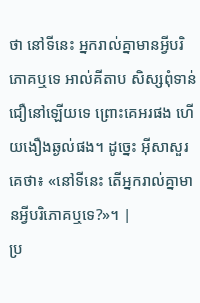ថា នៅទីនេះ អ្នករាល់គ្នាមានអ្វីបរិភោគឬទេ អាល់គីតាប សិស្សពុំទាន់ជឿនៅឡើយទេ ព្រោះគេអរផង ហើយងឿងឆ្ងល់ផង។ ដូច្នេះ អ៊ីសាសួរគេថា៖ «នៅទីនេះ តើអ្នករាល់គ្នាមានអ្វីបរិភោគឬទេ?»។ |
ប្រ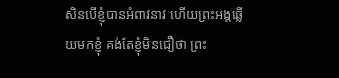សិនបើខ្ញុំបានអំពាវនាវ ហើយព្រះអង្គឆ្លើយមកខ្ញុំ គង់តែខ្ញុំមិនជឿថា ព្រះ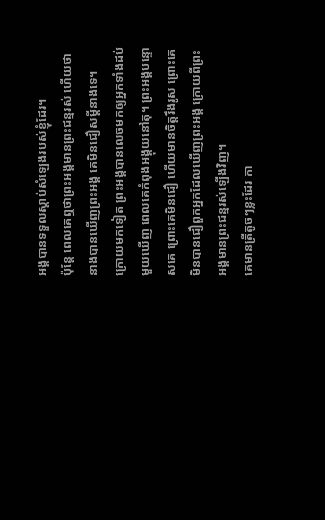អង្គបានទទួលស្ដាប់សំឡេងរបស់ខ្ញុំដែរ។
ប៉ុន្តែ ពេលគេឮថាព្រះអង្គមានព្រះជន្មរស់ ហើយថា នាងបានឃើញព្រះអង្គ គេមិនជឿសម្ដីនាងទេ។
ក្រោយមកទៀត ព្រះអង្គបានលេចមកឲ្យអ្នកទាំងដប់មួយឃើញ ពេលគេកំពុងអង្គុយនៅតុ។ ព្រះអង្គបន្ទោសគេ ព្រោះគេមិនជឿ ហើយមានចិត្តរឹងរូស ព្រោះគេមិនបានជឿពួកអ្នកដែលឃើញព្រះអង្គ ក្រោយពីព្រះអង្គមានព្រះជន្មរស់ឡើងវិញ។
គេមានត្រីតូចៗខ្លះដែរ កា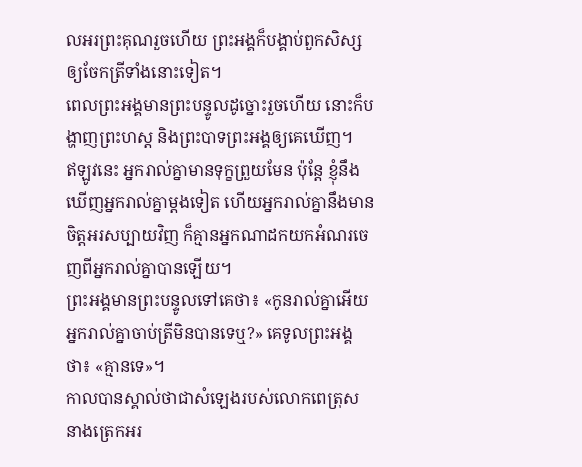លអរព្រះគុណរួចហើយ ព្រះអង្គក៏បង្គាប់ពួកសិស្សឲ្យចែកត្រីទាំងនោះទៀត។
ពេលព្រះអង្គមានព្រះបន្ទូលដូច្នោះរួចហើយ នោះក៏បង្ហាញព្រះហស្ត និងព្រះបាទព្រះអង្គឲ្យគេឃើញ។
ឥឡូវនេះ អ្នករាល់គ្នាមានទុក្ខព្រួយមែន ប៉ុន្តែ ខ្ញុំនឹងឃើញអ្នករាល់គ្នាម្តងទៀត ហើយអ្នករាល់គ្នានឹងមានចិត្តអរសប្បាយវិញ ក៏គ្មានអ្នកណាដកយកអំណរចេញពីអ្នករាល់គ្នាបានឡើយ។
ព្រះអង្គមានព្រះបន្ទូលទៅគេថា៖ «កូនរាល់គ្នាអើយ អ្នករាល់គ្នាចាប់ត្រីមិនបានទេឬ?» គេទូលព្រះអង្គថា៖ «គ្មានទេ»។
កាលបានស្គាល់ថាជាសំឡេងរបស់លោកពេត្រុស នាងត្រេកអរ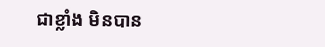ជាខ្លាំង មិនបាន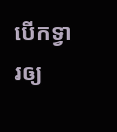បើកទ្វារឲ្យ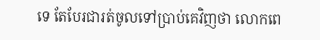ទេ តែបែរជារត់ចូលទៅប្រាប់គេវិញថា លោកពេ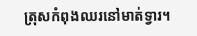ត្រុសកំពុងឈរនៅមាត់ទ្វារ។